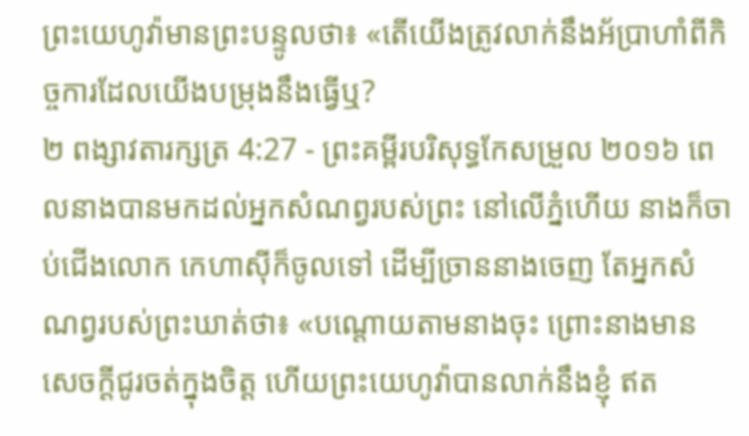ព្រះយេហូវ៉ាមានព្រះបន្ទូលថា៖ «តើយើងត្រូវលាក់នឹងអ័ប្រាហាំពីកិច្ចការដែលយើងបម្រុងនឹងធ្វើឬ?
២ ពង្សាវតារក្សត្រ 4:27 - ព្រះគម្ពីរបរិសុទ្ធកែសម្រួល ២០១៦ ពេលនាងបានមកដល់អ្នកសំណព្វរបស់ព្រះ នៅលើភ្នំហើយ នាងក៏ចាប់ជើងលោក កេហាស៊ីក៏ចូលទៅ ដើម្បីច្រាននាងចេញ តែអ្នកសំណព្វរបស់ព្រះឃាត់ថា៖ «បណ្តោយតាមនាងចុះ ព្រោះនាងមានសេចក្ដីជូរចត់ក្នុងចិត្ត ហើយព្រះយេហូវ៉ាបានលាក់នឹងខ្ញុំ ឥត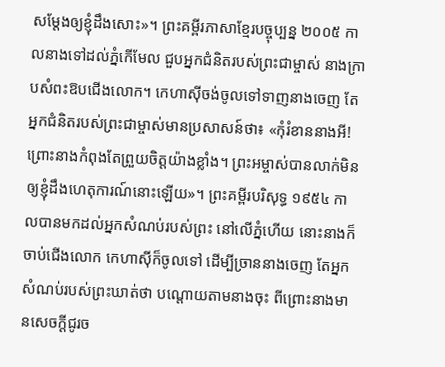សម្ដែងឲ្យខ្ញុំដឹងសោះ»។ ព្រះគម្ពីរភាសាខ្មែរបច្ចុប្បន្ន ២០០៥ កាលនាងទៅដល់ភ្នំកើមែល ជួបអ្នកជំនិតរបស់ព្រះជាម្ចាស់ នាងក្រាបសំពះឱបជើងលោក។ កេហាស៊ីចង់ចូលទៅទាញនាងចេញ តែអ្នកជំនិតរបស់ព្រះជាម្ចាស់មានប្រសាសន៍ថា៖ «កុំរំខាននាងអី! ព្រោះនាងកំពុងតែព្រួយចិត្តយ៉ាងខ្លាំង។ ព្រះអម្ចាស់បានលាក់មិនឲ្យខ្ញុំដឹងហេតុការណ៍នោះឡើយ»។ ព្រះគម្ពីរបរិសុទ្ធ ១៩៥៤ កាលបានមកដល់អ្នកសំណប់របស់ព្រះ នៅលើភ្នំហើយ នោះនាងក៏ចាប់ជើងលោក កេហាស៊ីក៏ចូលទៅ ដើម្បីច្រាននាងចេញ តែអ្នកសំណប់របស់ព្រះឃាត់ថា បណ្តោយតាមនាងចុះ ពីព្រោះនាងមានសេចក្ដីជូរច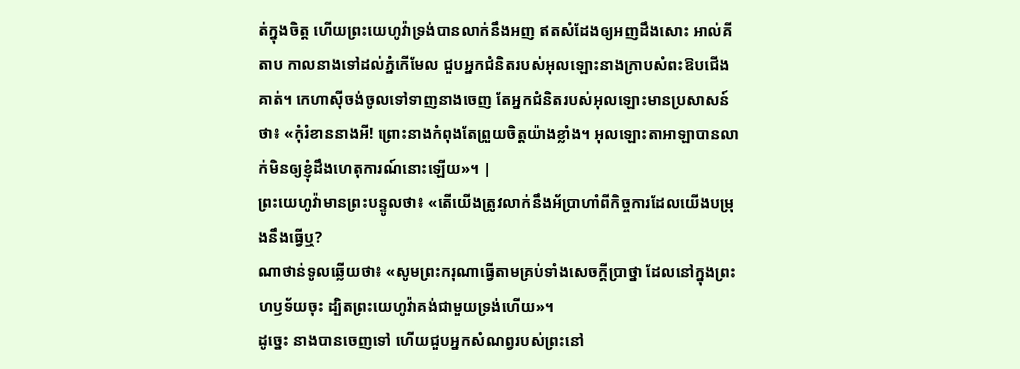ត់ក្នុងចិត្ត ហើយព្រះយេហូវ៉ាទ្រង់បានលាក់នឹងអញ ឥតសំដែងឲ្យអញដឹងសោះ អាល់គីតាប កាលនាងទៅដល់ភ្នំកើមែល ជួបអ្នកជំនិតរបស់អុលឡោះនាងក្រាបសំពះឱបជើងគាត់។ កេហាស៊ីចង់ចូលទៅទាញនាងចេញ តែអ្នកជំនិតរបស់អុលឡោះមានប្រសាសន៍ថា៖ «កុំរំខាននាងអី! ព្រោះនាងកំពុងតែព្រួយចិត្តយ៉ាងខ្លាំង។ អុលឡោះតាអាឡាបានលាក់មិនឲ្យខ្ញុំដឹងហេតុការណ៍នោះឡើយ»។ |
ព្រះយេហូវ៉ាមានព្រះបន្ទូលថា៖ «តើយើងត្រូវលាក់នឹងអ័ប្រាហាំពីកិច្ចការដែលយើងបម្រុងនឹងធ្វើឬ?
ណាថាន់ទូលឆ្លើយថា៖ «សូមព្រះករុណាធ្វើតាមគ្រប់ទាំងសេចក្ដីប្រាថ្នា ដែលនៅក្នុងព្រះហឫទ័យចុះ ដ្បិតព្រះយេហូវ៉ាគង់ជាមួយទ្រង់ហើយ»។
ដូច្នេះ នាងបានចេញទៅ ហើយជួបអ្នកសំណព្វរបស់ព្រះនៅ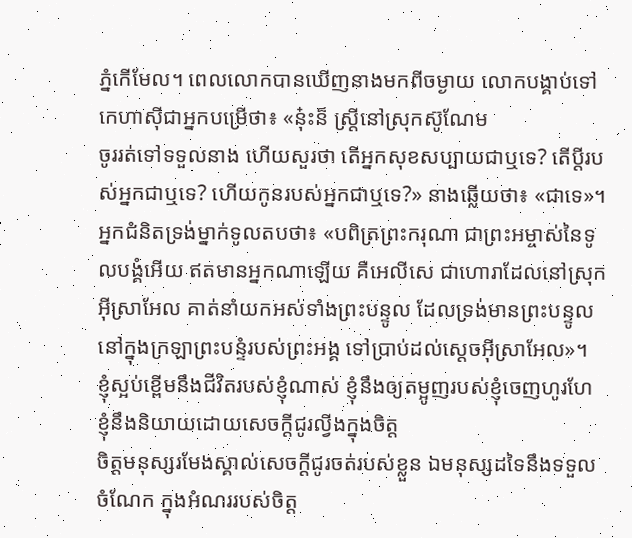ភ្នំកើមែល។ ពេលលោកបានឃើញនាងមកពីចម្ងាយ លោកបង្គាប់ទៅកេហាស៊ីជាអ្នកបម្រើថា៖ «នុ៎ះន៏ ស្ត្រីនៅស្រុកស៊ូណែម
ចូររត់ទៅទទួលនាង ហើយសួរថា តើអ្នកសុខសប្បាយជាឬទេ? តើប្តីរបស់អ្នកជាឬទេ? ហើយកូនរបស់អ្នកជាឬទេ?» នាងឆ្លើយថា៖ «ជាទេ»។
អ្នកជំនិតទ្រង់ម្នាក់ទូលតបថា៖ «បពិត្រព្រះករុណា ជាព្រះអម្ចាស់នៃទូលបង្គំអើយ ឥតមានអ្នកណាឡើយ គឺអេលីសេ ជាហោរាដែលនៅស្រុកអ៊ីស្រាអែល គាត់នាំយកអស់ទាំងព្រះបន្ទូល ដែលទ្រង់មានព្រះបន្ទូល នៅក្នុងក្រឡាព្រះបន្ទំរបស់ព្រះអង្គ ទៅប្រាប់ដល់ស្តេចអ៊ីស្រាអែល»។
ខ្ញុំស្អប់ខ្ពើមនឹងជីវិតរបស់ខ្ញុំណាស់ ខ្ញុំនឹងឲ្យតម្អូញរបស់ខ្ញុំចេញហូរហែ ខ្ញុំនឹងនិយាយដោយសេចក្ដីជូរល្វីងក្នុងចិត្ត
ចិត្តមនុស្សរមែងស្គាល់សេចក្ដីជូរចត់របស់ខ្លួន ឯមនុស្សដទៃនឹងទទួលចំណែក ក្នុងអំណររបស់ចិត្ត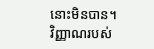នោះមិនបាន។
វិញ្ញាណរបស់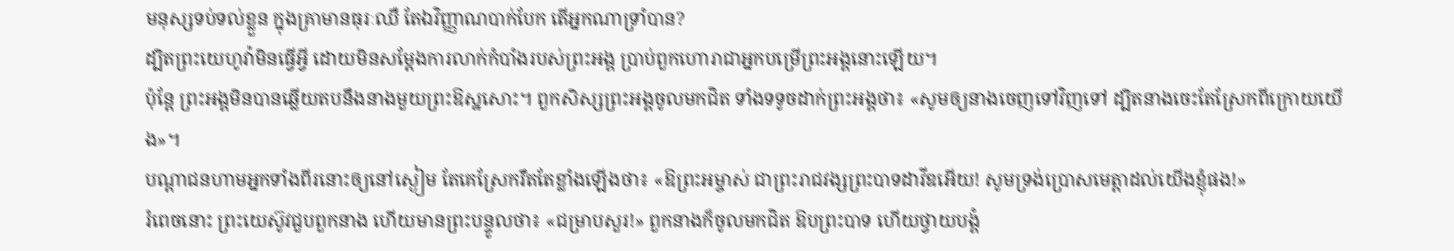មនុស្សទប់ទល់ខ្លួន ក្នុងគ្រាមានធុរៈឈឺ តែឯវិញ្ញាណបាក់បែក តើអ្នកណាទ្រាំបាន?
ដ្បិតព្រះយេហូវ៉ាមិនធ្វើអ្វី ដោយមិនសម្ដែងការលាក់កំបាំងរបស់ព្រះអង្គ ប្រាប់ពួកហោរាជាអ្នកបម្រើព្រះអង្គនោះឡើយ។
ប៉ុន្តែ ព្រះអង្គមិនបានឆ្លើយតបនឹងនាងមួយព្រះឱស្ឋសោះ។ ពួកសិស្សព្រះអង្គចូលមកជិត ទាំងទទូចដាក់ព្រះអង្គថា៖ «សូមឲ្យនាងចេញទៅវិញទៅ ដ្បិតនាងចេះតែស្រែកពីក្រោយយើង»។
បណ្តាជនហាមអ្នកទាំងពីរនោះឲ្យនៅស្ងៀម តែគេស្រែករឹតតែខ្លាំងឡើងថា៖ «ឱព្រះអម្ចាស់ ជាព្រះរាជវង្សព្រះបាទដាវីឌអើយ! សូមទ្រង់ប្រោសមេត្តាដល់យើងខ្ញុំផង!»
រំពេចនោះ ព្រះយេស៊ូវជួបពួកនាង ហើយមានព្រះបន្ទូលថា៖ «ជម្រាបសួរ!» ពួកនាងក៏ចូលមកជិត ឱបព្រះបាទ ហើយថ្វាយបង្គំ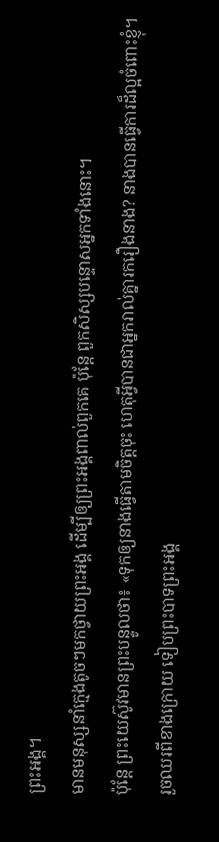ព្រះអង្គ។
មានមនុស្សនាំក្មេងតូចៗមកថ្វាយព្រះអង្គ ដើម្បីឲ្យព្រះអង្គពាល់ពួកគេ ប៉ុន្តែ ពួកសិស្សបន្ទោសអ្នកទាំងនោះ។
ប៉ុន្តែ ព្រះយេស៊ូវមានព្រះបន្ទូលថា៖ «ទុកឲ្យនាងធ្វើតាមចិត្តចុះ ហេតុអ្វីបានជាអ្នករាល់គ្នារករឿងនាង? នាងបានធ្វើការដ៏ល្អចំពោះខ្ញុំ។
រួចឈរពីខាងក្រោយ ទៀបព្រះបាទព្រះអង្គ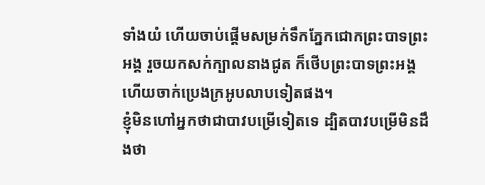ទាំងយំ ហើយចាប់ផ្ដើមសម្រក់ទឹកភ្នែកជោកព្រះបាទព្រះអង្គ រួចយកសក់ក្បាលនាងជូត ក៏ថើបព្រះបាទព្រះអង្គ ហើយចាក់ប្រេងក្រអូបលាបទៀតផង។
ខ្ញុំមិនហៅអ្នកថាជាបាវបម្រើទៀតទេ ដ្បិតបាវបម្រើមិនដឹងថា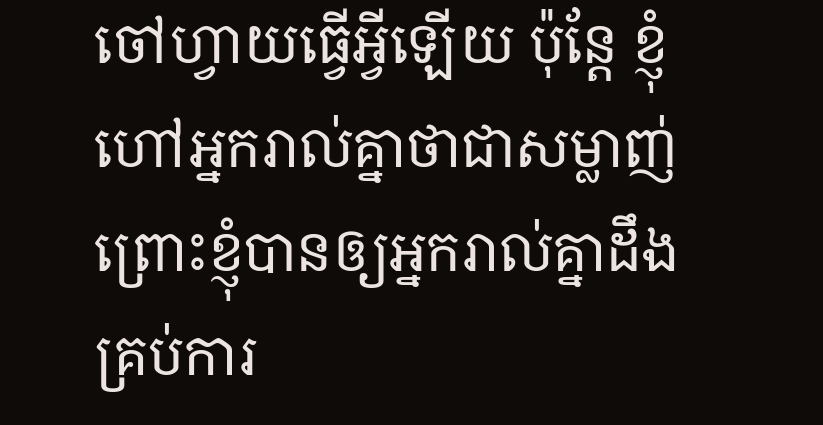ចៅហ្វាយធ្វើអ្វីឡើយ ប៉ុន្តែ ខ្ញុំហៅអ្នករាល់គ្នាថាជាសម្លាញ់ ព្រោះខ្ញុំបានឲ្យអ្នករាល់គ្នាដឹងគ្រប់ការ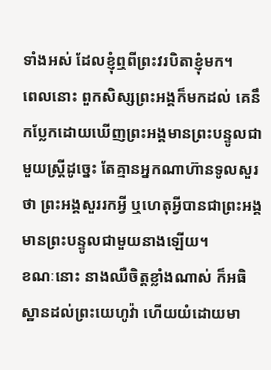ទាំងអស់ ដែលខ្ញុំឮពីព្រះវរបិតាខ្ញុំមក។
ពេលនោះ ពួកសិស្សព្រះអង្គក៏មកដល់ គេនឹកប្លែកដោយឃើញព្រះអង្គមានព្រះបន្ទូលជាមួយស្ត្រីដូច្នេះ តែគ្មានអ្នកណាហ៊ានទូលសួរថា ព្រះអង្គសួររកអ្វី ឬហេតុអ្វីបានជាព្រះអង្គមានព្រះបន្ទូលជាមួយនាងឡើយ។
ខណៈនោះ នាងឈឺចិត្តខ្លាំងណាស់ ក៏អធិស្ឋានដល់ព្រះយេហូវ៉ា ហើយយំដោយមា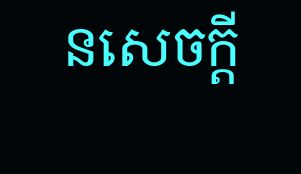នសេចក្ដី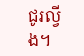ជូរល្វីង។